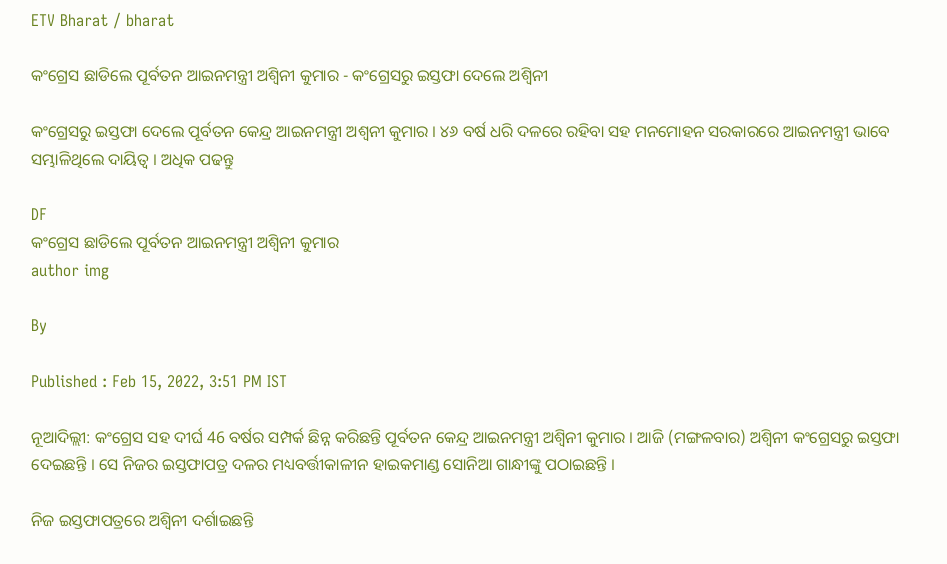ETV Bharat / bharat

କଂଗ୍ରେସ ଛାଡିଲେ ପୂର୍ବତନ ଆଇନମନ୍ତ୍ରୀ ଅଶ୍ବିନୀ କୁମାର - କଂଗ୍ରେସରୁ ଇସ୍ତଫା ଦେଲେ ଅଶ୍ବିନୀ

କଂଗ୍ରେସରୁ ଇସ୍ତଫା ଦେଲେ ପୂର୍ବତନ କେନ୍ଦ୍ର ଆଇନମନ୍ତ୍ରୀ ଅଶ୍ୱନୀ କୁମାର । ୪୬ ବର୍ଷ ଧରି ଦଳରେ ରହିବା ସହ ମନମୋହନ ସରକାରରେ ଆଇନମନ୍ତ୍ରୀ ଭାବେ ସମ୍ଭାଳିଥିଲେ ଦାୟିତ୍ବ । ଅଧିକ ପଢନ୍ତୁ

DF
କଂଗ୍ରେସ ଛାଡିଲେ ପୂର୍ବତନ ଆଇନମନ୍ତ୍ରୀ ଅଶ୍ବିନୀ କୁମାର
author img

By

Published : Feb 15, 2022, 3:51 PM IST

ନୂଆଦିଲ୍ଲୀ: କଂଗ୍ରେସ ସହ ଦୀର୍ଘ 46 ବର୍ଷର ସମ୍ପର୍କ ଛିନ୍ନ କରିଛନ୍ତି ପୂର୍ବତନ କେନ୍ଦ୍ର ଆଇନମନ୍ତ୍ରୀ ଅଶ୍ୱିନୀ କୁମାର । ଆଜି (ମଙ୍ଗଳବାର) ଅଶ୍ବିନୀ କଂଗ୍ରେସରୁ ଇସ୍ତଫା ଦେଇଛନ୍ତି । ସେ ନିଜର ଇସ୍ତଫାପତ୍ର ଦଳର ମଧ୍ୟବର୍ତ୍ତୀକାଳୀନ ହାଇକମାଣ୍ଡ ସୋନିଆ ଗାନ୍ଧୀଙ୍କୁ ପଠାଇଛନ୍ତି ।

ନିଜ ଇସ୍ତଫାପତ୍ରରେ ଅଶ୍ବିନୀ ଦର୍ଶାଇଛନ୍ତି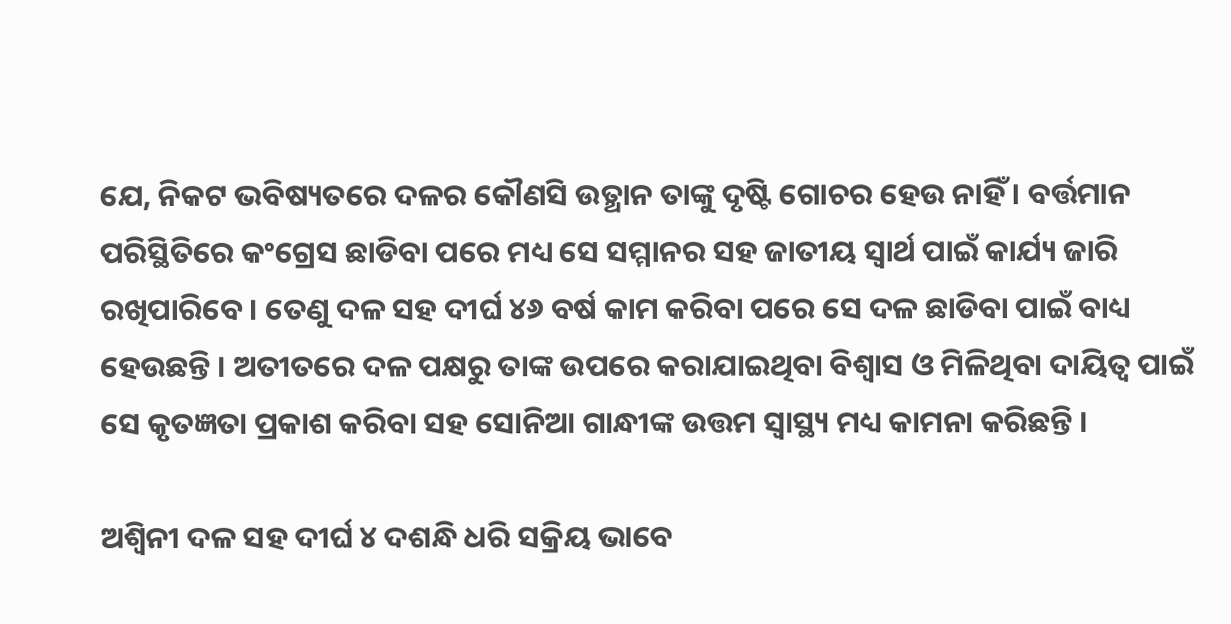ଯେ, ନିକଟ ଭବିଷ୍ୟତରେ ଦଳର କୌଣସି ଉତ୍ଥାନ ତାଙ୍କୁ ଦୃଷ୍ଟି ଗୋଚର ହେଉ ନାହିଁ । ବର୍ତ୍ତମାନ ପରିସ୍ଥିତିରେ କଂଗ୍ରେସ ଛାଡିବା ପରେ ମଧ୍ୟ ସେ ସମ୍ମାନର ସହ ଜାତୀୟ ସ୍ବାର୍ଥ ପାଇଁ କାର୍ଯ୍ୟ ଜାରି ରଖିପାରିବେ । ତେଣୁ ଦଳ ସହ ଦୀର୍ଘ ୪୬ ବର୍ଷ କାମ କରିବା ପରେ ସେ ଦଳ ଛାଡିବା ପାଇଁ ବାଧ୍ୟ ହେଉଛନ୍ତି । ଅତୀତରେ ଦଳ ପକ୍ଷରୁ ତାଙ୍କ ଉପରେ କରାଯାଇଥିବା ବିଶ୍ବାସ ଓ ମିଳିଥିବା ଦାୟିତ୍ବ ପାଇଁ ସେ କୃତଜ୍ଞତା ପ୍ରକାଶ କରିବା ସହ ସୋନିଆ ଗାନ୍ଧୀଙ୍କ ଉତ୍ତମ ସ୍ବାସ୍ଥ୍ୟ ମଧ୍ୟ କାମନା କରିଛନ୍ତି ।

ଅଶ୍ବିନୀ ଦଳ ସହ ଦୀର୍ଘ ୪ ଦଶନ୍ଧି ଧରି ସକ୍ରିୟ ଭାବେ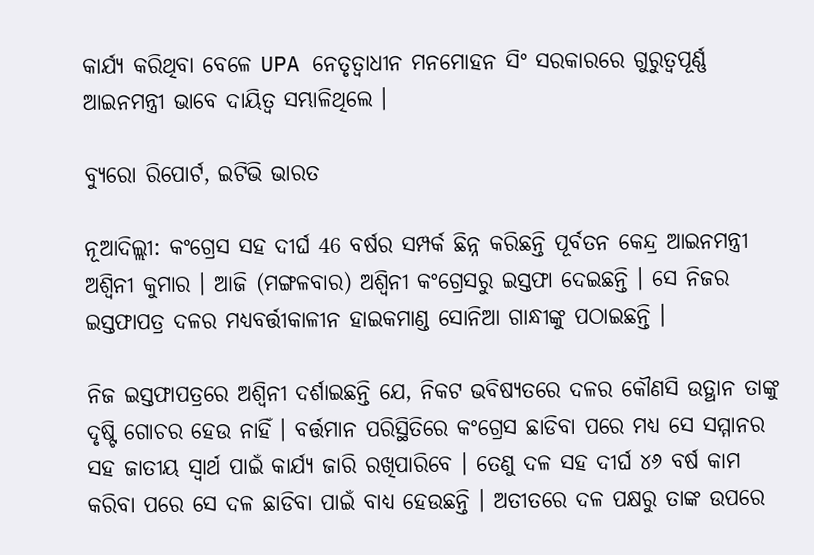କାର୍ଯ୍ୟ କରିଥିବା ବେଳେ UPA ନେତୃତ୍ବାଧୀନ ମନମୋହନ ସିଂ ସରକାରରେ ଗୁରୁତ୍ବପୂର୍ଣ୍ଣ ଆଇନମନ୍ତ୍ରୀ ଭାବେ ଦାୟିତ୍ବ ସମ୍ଭାଳିଥିଲେ ।

ବ୍ୟୁରୋ ରିପୋର୍ଟ, ଇଟିଭି ଭାରତ

ନୂଆଦିଲ୍ଲୀ: କଂଗ୍ରେସ ସହ ଦୀର୍ଘ 46 ବର୍ଷର ସମ୍ପର୍କ ଛିନ୍ନ କରିଛନ୍ତି ପୂର୍ବତନ କେନ୍ଦ୍ର ଆଇନମନ୍ତ୍ରୀ ଅଶ୍ୱିନୀ କୁମାର । ଆଜି (ମଙ୍ଗଳବାର) ଅଶ୍ବିନୀ କଂଗ୍ରେସରୁ ଇସ୍ତଫା ଦେଇଛନ୍ତି । ସେ ନିଜର ଇସ୍ତଫାପତ୍ର ଦଳର ମଧ୍ୟବର୍ତ୍ତୀକାଳୀନ ହାଇକମାଣ୍ଡ ସୋନିଆ ଗାନ୍ଧୀଙ୍କୁ ପଠାଇଛନ୍ତି ।

ନିଜ ଇସ୍ତଫାପତ୍ରରେ ଅଶ୍ବିନୀ ଦର୍ଶାଇଛନ୍ତି ଯେ, ନିକଟ ଭବିଷ୍ୟତରେ ଦଳର କୌଣସି ଉତ୍ଥାନ ତାଙ୍କୁ ଦୃଷ୍ଟି ଗୋଚର ହେଉ ନାହିଁ । ବର୍ତ୍ତମାନ ପରିସ୍ଥିତିରେ କଂଗ୍ରେସ ଛାଡିବା ପରେ ମଧ୍ୟ ସେ ସମ୍ମାନର ସହ ଜାତୀୟ ସ୍ବାର୍ଥ ପାଇଁ କାର୍ଯ୍ୟ ଜାରି ରଖିପାରିବେ । ତେଣୁ ଦଳ ସହ ଦୀର୍ଘ ୪୬ ବର୍ଷ କାମ କରିବା ପରେ ସେ ଦଳ ଛାଡିବା ପାଇଁ ବାଧ୍ୟ ହେଉଛନ୍ତି । ଅତୀତରେ ଦଳ ପକ୍ଷରୁ ତାଙ୍କ ଉପରେ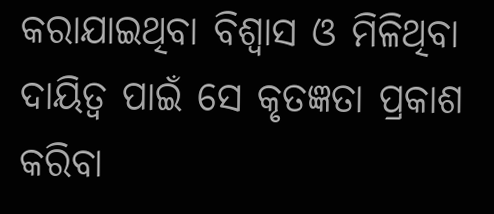କରାଯାଇଥିବା ବିଶ୍ବାସ ଓ ମିଳିଥିବା ଦାୟିତ୍ବ ପାଇଁ ସେ କୃତଜ୍ଞତା ପ୍ରକାଶ କରିବା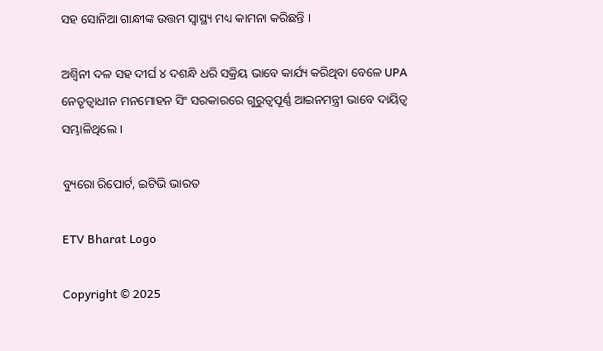ସହ ସୋନିଆ ଗାନ୍ଧୀଙ୍କ ଉତ୍ତମ ସ୍ବାସ୍ଥ୍ୟ ମଧ୍ୟ କାମନା କରିଛନ୍ତି ।

ଅଶ୍ବିନୀ ଦଳ ସହ ଦୀର୍ଘ ୪ ଦଶନ୍ଧି ଧରି ସକ୍ରିୟ ଭାବେ କାର୍ଯ୍ୟ କରିଥିବା ବେଳେ UPA ନେତୃତ୍ବାଧୀନ ମନମୋହନ ସିଂ ସରକାରରେ ଗୁରୁତ୍ବପୂର୍ଣ୍ଣ ଆଇନମନ୍ତ୍ରୀ ଭାବେ ଦାୟିତ୍ବ ସମ୍ଭାଳିଥିଲେ ।

ବ୍ୟୁରୋ ରିପୋର୍ଟ, ଇଟିଭି ଭାରତ

ETV Bharat Logo

Copyright © 2025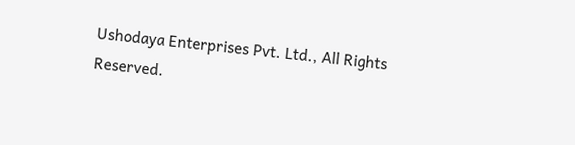Ushodaya Enterprises Pvt. Ltd., All Rights Reserved.